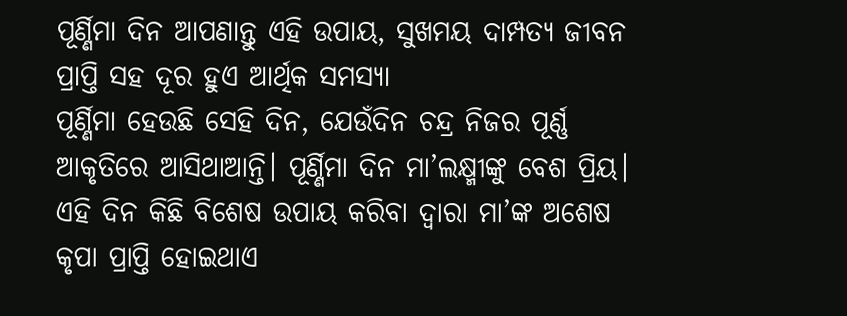ପୂର୍ଣ୍ଣିମା ଦିନ ଆପଣାନ୍ତୁ ଏହି ଉପାୟ, ସୁଖମୟ ଦାମ୍ପତ୍ୟ ଜୀବନ ପ୍ରାପ୍ତି ସହ ଦୂର ହୁଏ ଆର୍ଥିକ ସମସ୍ୟା
ପୂର୍ଣ୍ଣିମା ହେଉଛି ସେହି ଦିନ, ଯେଉଁଦିନ ଚନ୍ଦ୍ର ନିଜର ପୂର୍ଣ୍ଣ ଆକୃତିରେ ଆସିଥାଆନ୍ତି। ପୂର୍ଣ୍ଣିମା ଦିନ ମା’ଲକ୍ଷ୍ମୀଙ୍କୁ ବେଶ ପ୍ରିୟ। ଏହି ଦିନ କିଛି ବିଶେଷ ଉପାୟ କରିବା ଦ୍ୱାରା ମା’ଙ୍କ ଅଶେଷ କୃପା ପ୍ରାପ୍ତି ହୋଇଥାଏ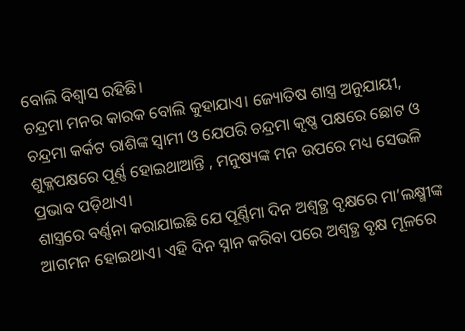ବୋଲି ବିଶ୍ୱାସ ରହିଛି।
ଚନ୍ଦ୍ରମା ମନର କାରକ ବୋଲି କୁହାଯାଏ। ଜ୍ୟୋତିଷ ଶାସ୍ତ୍ର ଅନୁଯାୟୀ, ଚନ୍ଦ୍ରମା କର୍କଟ ରାଶିଙ୍କ ସ୍ୱାମୀ ଓ ଯେପରି ଚନ୍ଦ୍ରମା କୃଷ୍ଣ ପକ୍ଷରେ ଛୋଟ ଓ ଶୁକ୍ଳପକ୍ଷରେ ପୂର୍ଣ୍ଣ ହୋଇଥାଆନ୍ତି , ମନୁଷ୍ୟଙ୍କ ମନ ଉପରେ ମଧ୍ୟ ସେଭଳି ପ୍ରଭାବ ପଡ଼ିଥାଏ।
ଶାସ୍ତ୍ରରେ ବର୍ଣ୍ଣନା କରାଯାଇଛି ଯେ ପୂର୍ଣ୍ଣିମା ଦିନ ଅଶ୍ୱତ୍ଥ ବୃକ୍ଷରେ ମା’ଲକ୍ଷ୍ମୀଙ୍କ ଆଗମନ ହୋଇଥାଏ। ଏହି ଦିନ ସ୍ନାନ କରିବା ପରେ ଅଶ୍ୱତ୍ଥ ବୃକ୍ଷ ମୂଳରେ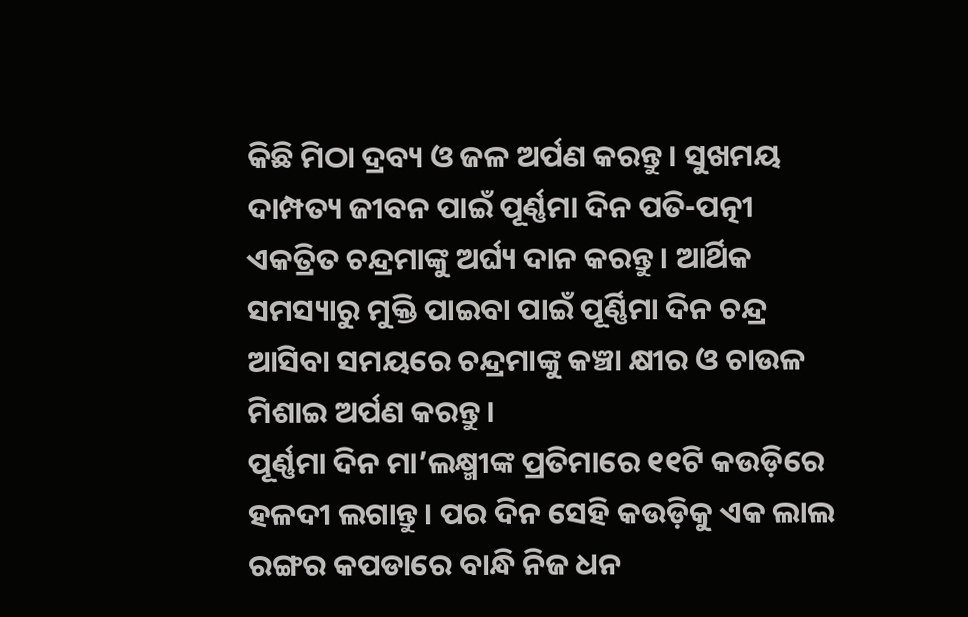କିଛି ମିଠା ଦ୍ରବ୍ୟ ଓ ଜଳ ଅର୍ପଣ କରନ୍ତୁ। ସୁଖମୟ ଦାମ୍ପତ୍ୟ ଜୀବନ ପାଇଁ ପୂର୍ଣ୍ଣମା ଦିନ ପତି-ପତ୍ନୀ ଏକତ୍ରିତ ଚନ୍ଦ୍ରମାଙ୍କୁ ଅର୍ଘ୍ୟ ଦାନ କରନ୍ତୁ। ଆର୍ଥିକ ସମସ୍ୟାରୁ ମୁକ୍ତି ପାଇବା ପାଇଁ ପୂର୍ଣ୍ଣିମା ଦିନ ଚନ୍ଦ୍ର ଆସିବା ସମୟରେ ଚନ୍ଦ୍ରମାଙ୍କୁ କଞ୍ଚା କ୍ଷୀର ଓ ଚାଉଳ ମିଶାଇ ଅର୍ପଣ କରନ୍ତୁ।
ପୂର୍ଣ୍ଣମା ଦିନ ମା’ଲକ୍ଷ୍ମୀଙ୍କ ପ୍ରତିମାରେ ୧୧ଟି କଉଡ଼ିରେ ହଳଦୀ ଲଗାନ୍ତୁ। ପର ଦିନ ସେହି କଉଡ଼ିକୁ ଏକ ଲାଲ ରଙ୍ଗର କପଡାରେ ବାନ୍ଧି ନିଜ ଧନ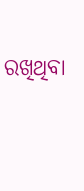ରଖିଥିବା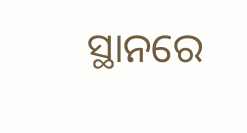ସ୍ଥାନରେ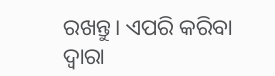ରଖନ୍ତୁ। ଏପରି କରିବା ଦ୍ୱାରା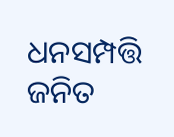ଧନସମ୍ପତ୍ତି ଜନିତ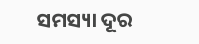ସମସ୍ୟା ଦୂର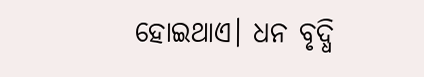ହୋଇଥାଏ। ଧନ ବୃଦ୍ଧି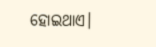ହୋଇଥାଏ।